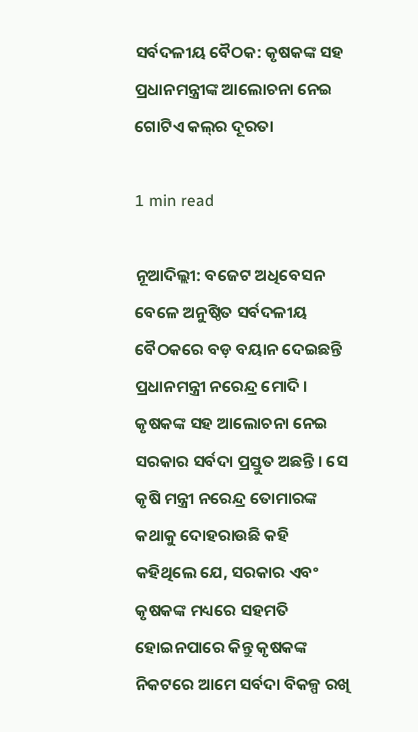ସର୍ବଦଳୀୟ ବୈଠକ: କୃଷକଙ୍କ ସହ ପ୍ରଧାନମନ୍ତ୍ରୀଙ୍କ ଆଲୋଚନା ନେଇ ଗୋଟିଏ କଲ୍‌ର ଦୂରତା

1 min read

ନୂଆଦିଲ୍ଲୀ: ବଜେଟ ଅଧିବେସନ ବେଳେ ଅନୁଷ୍ଠିତ ସର୍ବଦଳୀୟ ବୈଠକରେ ବଡ଼ ବୟାନ ଦେଇଛନ୍ତି ପ୍ରଧାନମନ୍ତ୍ରୀ ନରେନ୍ଦ୍ର ମୋଦି । କୃଷକଙ୍କ ସହ ଆଲୋଚନା ନେଇ ସରକାର ସର୍ବଦା ପ୍ରସ୍ତୁତ ଅଛନ୍ତି । ସେ କୃଷି ମନ୍ତ୍ରୀ ନରେନ୍ଦ୍ର ତୋମାରଙ୍କ କଥାକୁ ଦୋହରାଉଛି କହି କହିଥିଲେ ଯେ, ସରକାର ଏବଂ କୃଷକଙ୍କ ମଧ୍ୟରେ ସହମତି ହୋଇନପାରେ କିନ୍ତୁ କୃଷକଙ୍କ ନିକଟରେ ଆମେ ସର୍ବଦା ବିକଳ୍ପ ରଖି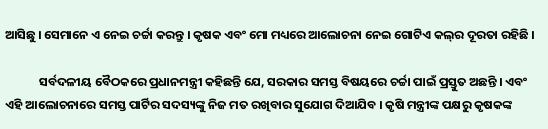ଆସିଛୁ । ସେମାନେ ଏ ନେଇ ଚର୍ଚ୍ଚା କରନ୍ତୁ । କୃଷକ ଏବଂ ମୋ ମଧ୍ୟରେ ଆଲୋଚନା ନେଇ ଗୋଟିଏ କଲ୍‌ର ଦୂରତା ରହିଛି ।

            ସର୍ବଦଳୀୟ ବୈଠକରେ ପ୍ରଧାନମନ୍ତ୍ରୀ କହିଛନ୍ତି ଯେ, ସରକାର ସମସ୍ତ ବିଷୟରେ ଚର୍ଚ୍ଚା ପାଇଁ ପ୍ରସ୍ତୁତ ଅଛନ୍ତି । ଏବଂ ଏହି ଆଲୋଚନାରେ ସମସ୍ତ ପାର୍ଟିର ସଦସ୍ୟଙ୍କୁ ନିଜ ମତ ରଖିବାର ସୁଯୋଗ ଦିଆଯିବ । କୃଷି ମନ୍ତ୍ରୀଙ୍କ ପକ୍ଷରୁ କୃଷକଙ୍କ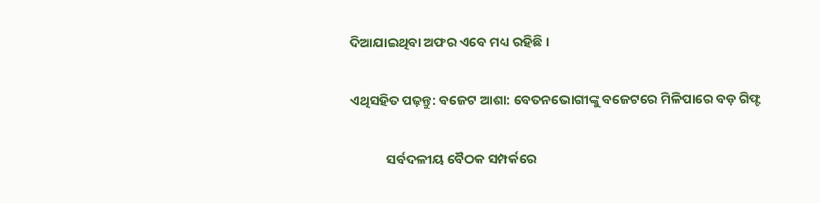ଦିଆଯାଇଥିବା ଅଫର ଏବେ ମଧ୍ୟ ରହିଛି ।

ଏଥିସହିତ ପଢ଼ନ୍ତୁ: ବଜେଟ ଆଶା: ବେତନଭୋଗୀଙ୍କୁ ବଜେଟରେ ମିଳିପାରେ ବଡ଼ ଗିଫ୍ଟ

            ସର୍ବଦଳୀୟ ବୈଠକ ସମ୍ପର୍କରେ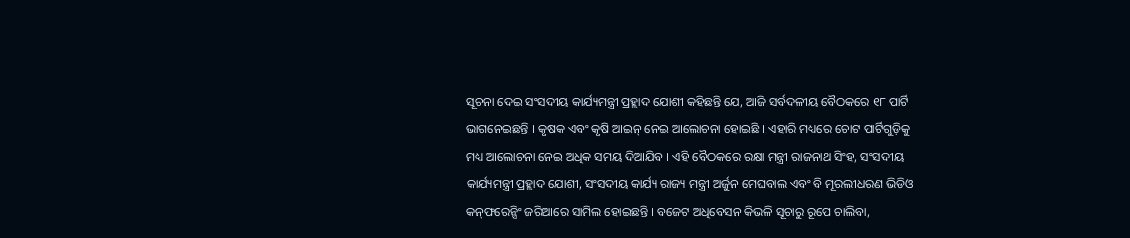ସୂଚନା ଦେଇ ସଂସଦୀୟ କାର୍ଯ୍ୟମନ୍ତ୍ରୀ ପ୍ରହ୍ଲାଦ ଯୋଶୀ କହିଛନ୍ତି ଯେ, ଆଜି ସର୍ବଦଳୀୟ ବୈଠକରେ ୧୮ ପାର୍ଟି ଭାଗନେଇଛନ୍ତି । କୃଷକ ଏବଂ କୃଷି ଆଇନ୍ ନେଇ ଆଲୋଚନା ହୋଇଛି । ଏହାରି ମଧ୍ୟରେ ଚୋଟ ପାର୍ଟିଗୁଡ଼ିକୁ ମଧ୍ୟ ଆଲୋଚନା ନେଇ ଅଧିକ ସମୟ ଦିଆଯିବ । ଏହି ବୈଠକରେ ରକ୍ଷା ମନ୍ତ୍ରୀ ରାଜନାଥ ସିଂହ, ସଂସଦୀୟ କାର୍ଯ୍ୟମନ୍ତ୍ରୀ ପ୍ରହ୍ଲାଦ ଯୋଶୀ, ସଂସଦୀୟ କାର୍ଯ୍ୟ ରାଜ୍ୟ ମନ୍ତ୍ରୀ ଅର୍ଜୁନ ମେଘବାଲ ଏବଂ ବି ମୂରଲୀଧରଣ ଭିଡିଓ କନ୍‌ଫରେନ୍ସିଂ ଜରିଆରେ ସାମିଲ ହୋଇଛନ୍ତି । ବଜେଟ ଅଧିବେସନ କିଭଳି ସୂଚାରୁ ରୂପେ ଚାଲିବା,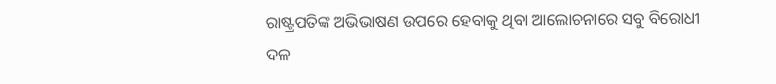ରାଷ୍ଟ୍ରପତିଙ୍କ ଅଭିଭାଷଣ ଉପରେ ହେବାକୁ ଥିବା ଆଲୋଚନାରେ ସବୁ ବିରୋଧୀ ଦଳ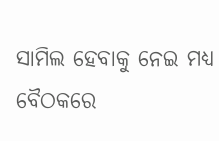ସାମିଲ ହେବାକୁ ନେଇ ମଧ୍ୟ ବୈଠକରେ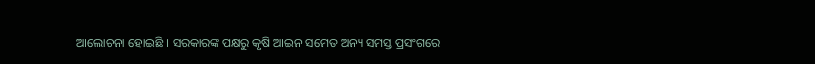ଆଲୋଚନା ହୋଇଛି । ସରକାରଙ୍କ ପକ୍ଷରୁ କୃଷି ଆଇନ ସମେତ ଅନ୍ୟ ସମସ୍ତ ପ୍ରସଂଗରେ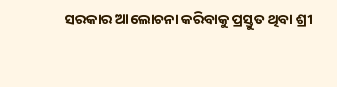ସରକାର ଆଲୋଚନା କରିବାକୁ ପ୍ରସ୍ତୁତ ଥିବା ଶ୍ରୀ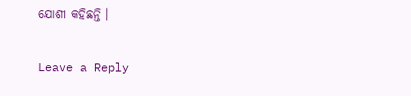ଯୋଶୀ କହିଛନ୍ତି ।

Leave a Reply